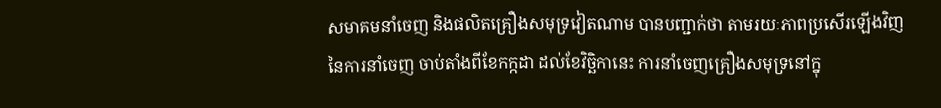សមាគមនាំចេញ និងផលិតគ្រឿងសមុទ្រវៀតណាម បានបញ្ជាក់ថា តាមរយៈភាពប្រសើរឡើងវិញនៃការនាំចេញ ចាប់តាំងពីខែកក្កដា ដល់ខែវិច្ឆិកានេះ ការនាំចេញគ្រឿងសមុទ្រនៅក្នុ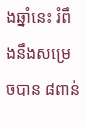ងឆ្នាំនេះ រំពឹងនឹងសម្រេចបាន ៨ពាន់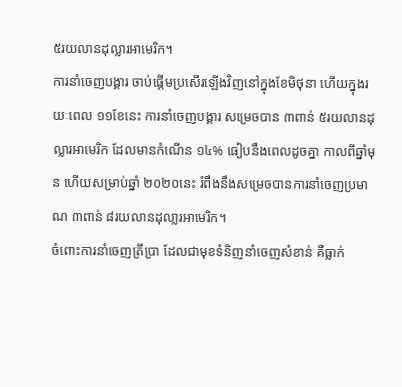៥រយលានដុល្លារអាមេរិក។
ការនាំចេញបង្គារ ចាប់ផ្តើមប្រសើរឡើងវិញនៅក្នុងខែមិថុនា ហើយក្នុងរយៈពេល ១១ខែនេះ ការនាំចេញបង្គារ សម្រេចបាន ៣ពាន់ ៥រយលានដុល្លារអាមេរិក ដែលមានកំណើន ១៤% ធៀបនឹងពេលដូចគ្នា កាលពីឆ្នាំមុន ហើយសម្រាប់ឆ្នាំ ២០២០នេះ រំពឹងនឹងសម្រេចបានការនាំចេញប្រមាណ ៣ពាន់ ៨រយលានដុលា្លរអាមេរិក។
ចំពោះការនាំចេញត្រីប្រា ដែលជាមុខទំនិញនាំចេញសំខាន់ គឺធ្លាក់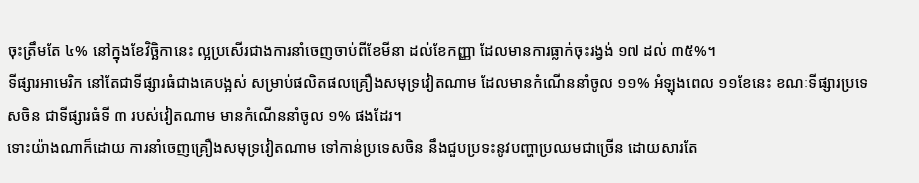ចុះត្រឹមតែ ៤% នៅក្នុងខែវិច្ឆិកានេះ ល្អប្រសើរជាងការនាំចេញចាប់ពីខែមីនា ដល់ខែកញ្ញា ដែលមានការធ្លាក់ចុះរង្វង់ ១៧ ដល់ ៣៥%។
ទីផ្សារអាមេរិក នៅតែជាទីផ្សារធំជាងគេបង្អស់ សម្រាប់ផលិតផលគ្រឿងសមុទ្រវៀតណាម ដែលមានកំណើននាំចូល ១១% អំឡុងពេល ១១ខែនេះ ខណៈទីផ្សារប្រទេសចិន ជាទីផ្សារធំទី ៣ របស់វៀតណាម មានកំណើននាំចូល ១% ផងដែរ។
ទោះយ៉ាងណាក៏ដោយ ការនាំចេញគ្រឿងសមុទ្រវៀតណាម ទៅកាន់ប្រទេសចិន នឹងជួបប្រទះនូវបញ្ហាប្រឈមជាច្រើន ដោយសារតែ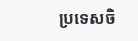ប្រទេសចិ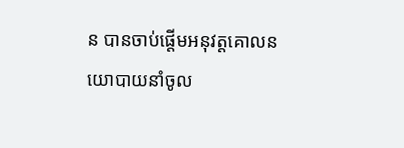ន បានចាប់ផ្តើមអនុវត្តគោលនយោបាយនាំចូល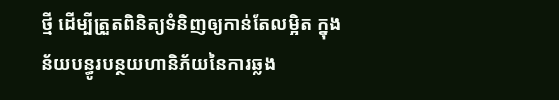ថ្មី ដើម្បីត្រួតពិនិត្យទំនិញឲ្យកាន់តែលម្អិត ក្នុងន័យបន្ធូរបន្ថយហានិភ័យនៃការឆ្លង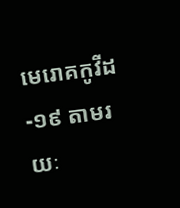មេរោគកូវីដ-១៩ តាមរយៈ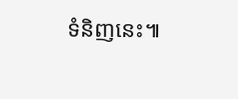ទំនិញនេះ៕